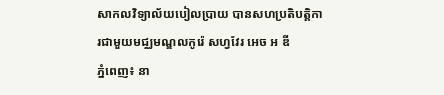សាកលវិទ្យាល័យបៀលប្រាយ បានសហប្រតិបត្តិការជាមួយមជ្ឈមណ្ឌលកូរ៉េ សហ្វវែរ អេច អ ឌី
ភ្នំពេញ៖ នា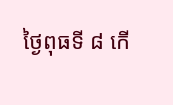ថ្ងៃពុធទី ៨ កើ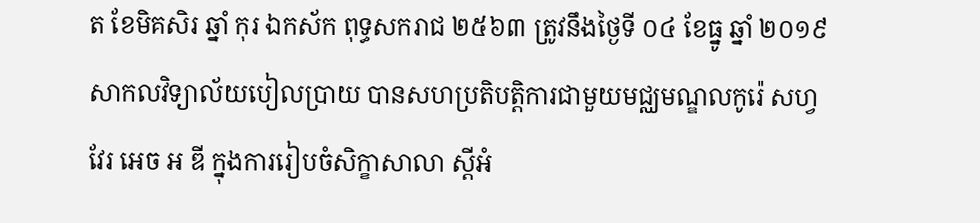ត ខែមិគសិរ ឆ្នាំ កុរ ឯកស័ក ពុទ្ធសករាជ ២៥៦៣ ត្រូវនឹងថ្ងៃទី ០៤ ខែធ្នូ ឆ្នាំ ២០១៩ សាកលវិទ្យាល័យបៀលប្រាយ បានសហប្រតិបត្តិការជាមួយមជ្ឈមណ្ឌលកូរ៉េ សហ្វវែរ អេច អ ឌី ក្នុងការរៀបចំសិក្ខាសាលា ស្តីអំ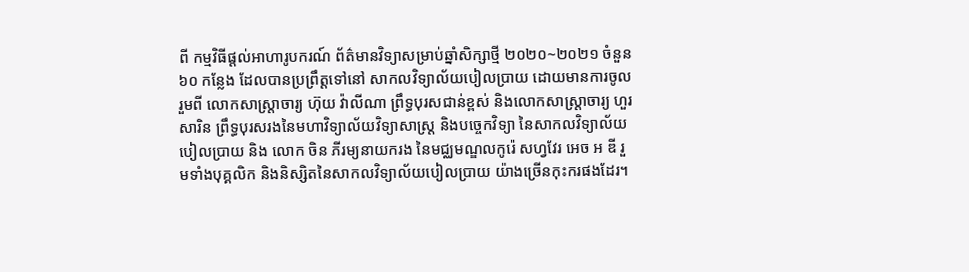ពី កម្មវិធីផ្តល់អាហារូបករណ៍ ព័ត៌មានវិទ្យាសម្រាប់ឆ្នាំសិក្សាថ្មី ២០២០~២០២១ ចំនួន ៦០ កន្លែង ដែលបានប្រព្រឹត្តទៅនៅ សាកលវិទ្យាល័យបៀលប្រាយ ដោយមានការចូលរួមពី លោកសាស្ត្រាចារ្យ ហ៊ុយ វ៉ាលីណា ព្រឹទ្ធបុរសជាន់ខ្ពស់ និងលោកសាស្ត្រាចារ្យ ហួរ សារិន ព្រឹទ្ធបុរសរងនៃមហាវិទ្យាល័យវិទ្យាសាស្ត្រ និងបច្ចេកវិទ្យា នៃសាកលវិទ្យាល័យបៀលប្រាយ និង លោក ចិន ភីរម្យនាយករង នៃមជ្ឈមណ្ឌលកូរ៉េ សហ្វវែរ អេច អ ឌី រួមទាំងបុគ្គលិក និងនិស្សិតនៃសាកលវិទ្យាល័យបៀលប្រាយ យ៉ាងច្រើនកុះករផងដែរ។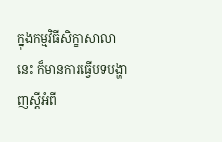ក្នុងកម្មវិធីសិក្ខាសាលានេះ ក៏មានការធ្វើបទបង្ហាញស្តីអំពី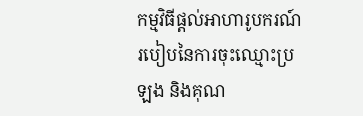កម្មវិធីផ្តល់អាហារូបករណ៍ របៀបនៃការចុះឈ្មោះប្រឡង និងគុណ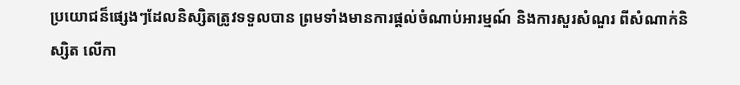ប្រយោជន៏ផ្សេងៗដែលនិស្សិតត្រូវទទួលបាន ព្រមទាំងមានការផ្តល់ចំណាប់អារម្មណ៍ និងការសួរសំណួរ ពីសំណាក់និស្សិត លើកា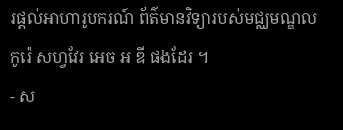រផ្តល់អាហារូបករណ៍ ព័ត៌មានវិទ្យារបស់មជ្ឈមណ្ឌលកូរ៉េ សហ្វវែរ អេច អ ឌី ផងដែរ ។
- ស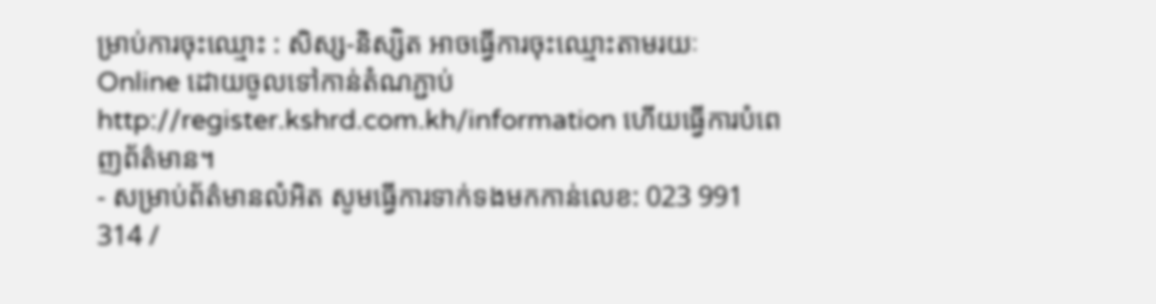ម្រាប់ការចុះឈ្មោះ : សិស្ស-និស្សិត អាចធ្វើការចុះឈ្មោះតាមរយៈ Online ដោយចូលទៅកាន់តំណភ្ជាប់ http://register.kshrd.com.kh/information ហើយធ្វើការបំពេញព័ត៌មាន។
- សម្រាប់ព័ត៌មានលំអិត សូមធ្វើការទាក់ទងមកកាន់លេខ: 023 991 314 /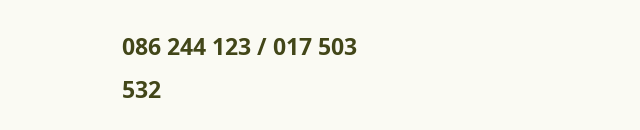086 244 123 / 017 503 532